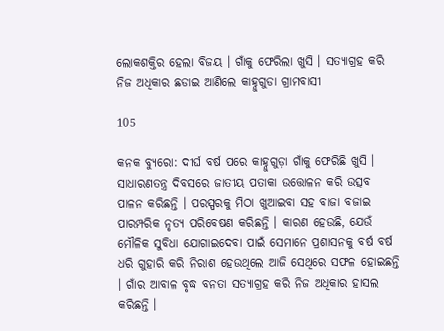ଲୋକଶକ୍ତିର ହେଲା ବିଜୟ । ଗାଁକୁ ଫେରିଲା ଖୁସି । ସତ୍ୟାଗ୍ରହ କରି ନିଜ ଅଧିକାର ଛଡାଇ ଆଣିଲେ କାହ୍ନୁଗୁଡା ଗ୍ରାମବାସୀ

105

କନକ ବ୍ୟୁରୋ: ଦୀର୍ଘ ବର୍ଷ ପରେ କାହ୍ନୁଗୁଡ଼ା ଗାଁକୁ ଫେରିଛି ଖୁସି । ସାଧାରଣତନ୍ତ୍ର ଦିବସରେ ଜାତୀୟ ପତାକା ଉତ୍ତୋଳନ କରି ଉତ୍ସବ ପାଳନ କରିଛନ୍ତି । ପରସ୍ପରକୁ ମିଠା ଖୁଆଇବା ସହ ବାଜା ବଜାଇ ପାରମ୍ପରିକ ନୃତ୍ୟ ପରିବେଷଣ କରିଛନ୍ତି । କାରଣ ହେଉଛି, ଯେଉଁ ମୌଳିକ ସୁବିଧା ଯୋଗାଇଦେବା ପାଇଁ ସେମାନେ ପ୍ରଶାସନକୁ ବର୍ଷ ବର୍ଷ ଧରି ଗୁହାରି କରି ନିରାଶ ହେଉଥିଲେ ଆଜି ସେଥିରେ ସଫଳ ହୋଇଛନ୍ତି । ଗାଁର ଆବାଳ ବୃଦ୍ଧ ବନତା ସତ୍ୟାଗ୍ରହ କରି ନିଜ ଅଧିକାର ହାସଲ କରିଛନ୍ତି ।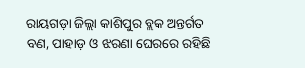ରାୟଗଡ଼ା ଜିଲ୍ଲା କାଶିପୁର ବ୍ଲକ ଅନ୍ତର୍ଗତ ବଣ, ପାହାଡ଼ ଓ ଝରଣା ଘେରରେ ରହିଛି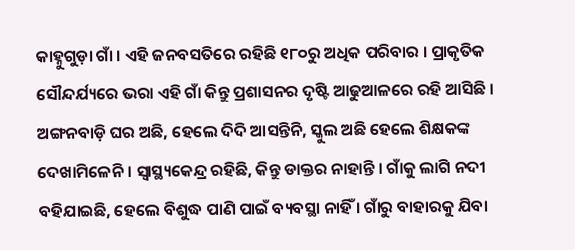କାହ୍ନୁଗୁଡ଼ା ଗାଁ । ଏହି ଜନବସତିରେ ରହିଛି ୧୮୦ରୁ ଅଧିକ ପରିବାର । ପ୍ରାକୃତିକ ସୌନ୍ଦର୍ଯ୍ୟରେ ଭରା ଏହି ଗାଁ କିନ୍ତୁ ପ୍ରଶାସନର ଦୃଷ୍ଟି ଆଢୁଆଳରେ ରହି ଆସିଛି । ଅଙ୍ଗନବାଡ଼ି ଘର ଅଛି, ହେଲେ ଦିଦି ଆସନ୍ତିନି, ସ୍କୁଲ ଅଛି ହେଲେ ଶିକ୍ଷକଙ୍କ ଦେଖାମିଳେନି । ସ୍ୱାସ୍ଥ୍ୟକେନ୍ଦ୍ର ରହିଛି, କିନ୍ତୁ ଡାକ୍ତର ନାହାନ୍ତି । ଗାଁକୁ ଲାଗି ନଦୀ ବହିଯାଇଛି, ହେଲେ ବିଶୁଦ୍ଧ ପାଣି ପାଇଁ ବ୍ୟବସ୍ଥା ନାହିଁ । ଗାଁରୁ ବାହାରକୁ ଯିବା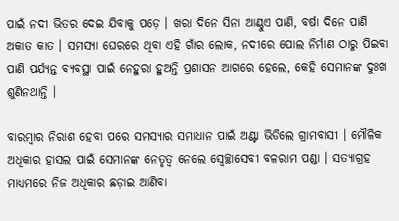ପାଇଁ ନଦୀ ଭିତର ଦେଇ ଯିବାକୁ ପଡ଼େ । ଖରା ଦିନେ ସିନା ଆଣ୍ଠୁଏ ପାଣି, ବର୍ଷା ଦିନେ ପାଣି ଅକାତ କାତ । ସମସ୍ୟା ଘେରରେ ଥିବା ଏହି ଗାଁର ଲୋକ, ନଦୀରେ ପୋଲ ନିର୍ମାଣ ଠାରୁ ପିଇବା ପାଣି ପର୍ଯ୍ୟନ୍ତ ବ୍ୟବସ୍ଥା ପାଇଁ ନେହୁରା ହୁଅନ୍ତି ପ୍ରଶାସନ ଆଗରେ ହେଲେ, କେହି ସେମାନଙ୍କ ଦୁଃଖ ଶୁଣିନଥାନ୍ତି ।

ବାରମ୍ବାର ନିରାଶ ହେବା ପରେ ସମସ୍ୟାର ସମାଧାନ ପାଇଁ ଅଣ୍ଟା ଭିଡିଲେ ଗ୍ରାମବାସୀ । ମୌଳିକ ଅଧିକାର ହାସଲ ପାଇଁ ସେମାନଙ୍କ ନେତୃତ୍ୱ ନେଲେ ସ୍ୱେଚ୍ଛାସେବୀ ବଳରାମ ପଣ୍ଡା । ସତ୍ୟାଗ୍ରହ ମାଧ୍ୟମରେ ନିଜ ଅଧିକାର ଛଡ଼ାଇ ଆଣିବା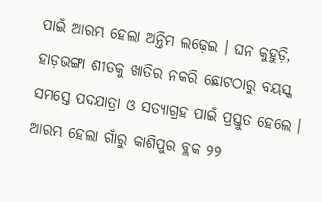ପାଇଁ ଆରମ୍ଭ ହେଲା ଅନ୍ତିମ ଲଢ଼େଇ । ଘନ କୁହୁଡ଼ି, ହାଡ଼ଭଙ୍ଗା ଶୀତକୁ ଖାତିର ନକରି ଛୋଟଠାରୁ ବୟସ୍କ ସମସ୍ତେ ପଦଯାତ୍ରା ଓ ସତ୍ୟାଗ୍ରହ ପାଇଁ ପ୍ରସ୍ତୁତ ହେଲେ । ଆରମ୍ଭ ହେଲା ଗାଁରୁ କାଶିପୁର ବ୍ଲକ ୨୨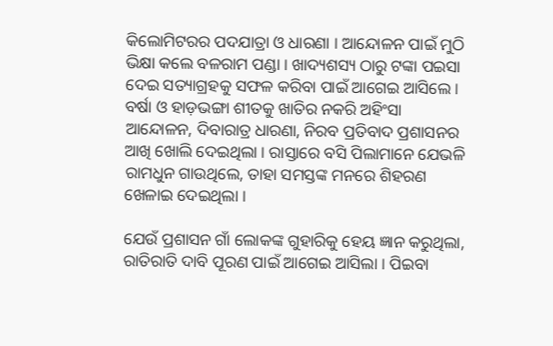କିଲୋମିଟରର ପଦଯାତ୍ରା ଓ ଧାରଣା । ଆନ୍ଦୋଳନ ପାଇଁ ମୁଠି ଭିକ୍ଷା କଲେ ବଳରାମ ପଣ୍ଡା । ଖାଦ୍ୟଶସ୍ୟ ଠାରୁ ଟଙ୍କା ପଇସା ଦେଇ ସତ୍ୟାଗ୍ରହକୁ ସଫଳ କରିବା ପାଇଁ ଆଗେଇ ଆସିଲେ । ବର୍ଷା ଓ ହାଡ଼ଭଙ୍ଗା ଶୀତକୁ ଖାତିର ନକରି ଅହିଂସା ଆନ୍ଦୋଳନ, ଦିବାରାତ୍ର ଧାରଣା, ନିରବ ପ୍ରତିବାଦ ପ୍ରଶାସନର ଆଖି ଖୋଲି ଦେଇଥିଲା । ରାସ୍ତାରେ ବସି ପିଲାମାନେ ଯେଭଳି ରାମଧୁନ ଗାଉଥିଲେ, ତାହା ସମସ୍ତଙ୍କ ମନରେ ଶିହରଣ ଖେଳାଇ ଦେଇଥିଲା ।

ଯେଉଁ ପ୍ରଶାସନ ଗାଁ ଲୋକଙ୍କ ଗୁହାରିକୁ ହେୟ ଜ୍ଞାନ କରୁଥିଲା, ରାତିରାତି ଦାବି ପୂରଣ ପାଇଁ ଆଗେଇ ଆସିଲା । ପିଇବା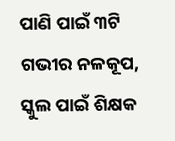ପାଣି ପାଇଁ ୩ଟି ଗଭୀର ନଳକୂପ, ସ୍କୁଲ ପାଇଁ ଶିକ୍ଷକ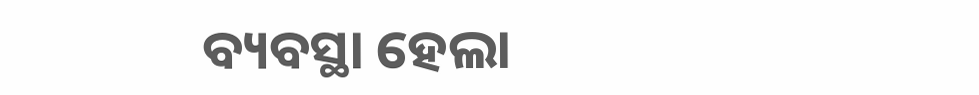ବ୍ୟବସ୍ଥା ହେଲା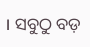। ସବୁଠୁ ବଡ଼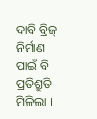ଦାବି ବ୍ରିଜ୍ ନିର୍ମାଣ ପାଇଁ ବି ପ୍ରତିଶ୍ରୁତି ମିଳିଲା ।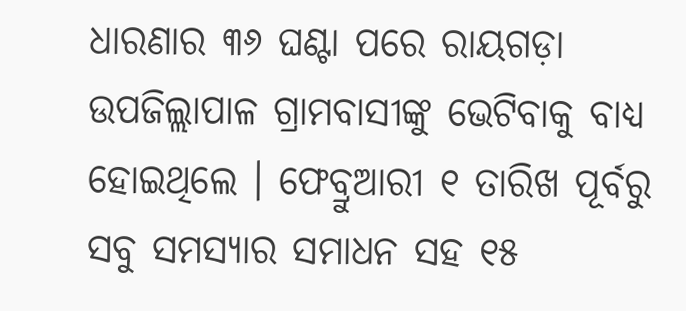ଧାରଣାର ୩୬ ଘଣ୍ଟା ପରେ ରାୟଗଡ଼ା ଉପଜିଲ୍ଲାପାଳ ଗ୍ରାମବାସୀଙ୍କୁ ଭେଟିବାକୁ ବାଧ୍ୟ ହୋଇଥିଲେ । ଫେବ୍ରୁଆରୀ ୧ ତାରିଖ ପୂର୍ବରୁ ସବୁ ସମସ୍ୟାର ସମାଧନ ସହ ୧୫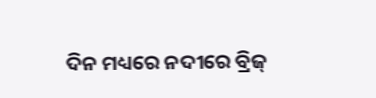ଦିନ ମଧ୍ୟରେ ନଦୀରେ ବ୍ରିଜ୍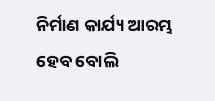ନିର୍ମାଣ କାର୍ଯ୍ୟ ଆରମ୍ଭ ହେବ ବୋଲି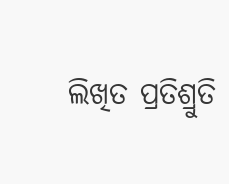ଲିଖିତ ପ୍ରତିଶ୍ରୁତି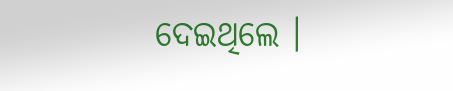ଦେଇଥିଲେ ।